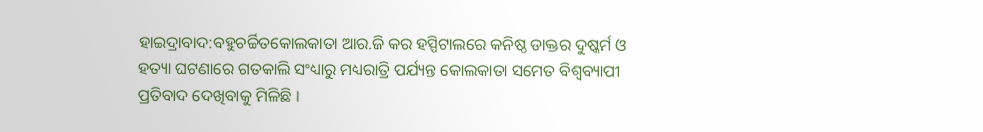ହାଇଦ୍ରାବାଦ:ବହୁଚର୍ଚ୍ଚିତକୋଲକାତା ଆର.ଜି କର ହସ୍ପିଟାଲରେ କନିଷ୍ଠ ଡାକ୍ତର ଦୁଷ୍କର୍ମ ଓ ହତ୍ୟା ଘଟଣାରେ ଗତକାଲି ସଂଧ୍ୟାରୁ ମଧ୍ୟରାତ୍ରି ପର୍ଯ୍ୟନ୍ତ କୋଲକାତା ସମେତ ବିଶ୍ବବ୍ୟାପୀ ପ୍ରତିବାଦ ଦେଖିବାକୁ ମିଳିଛି ।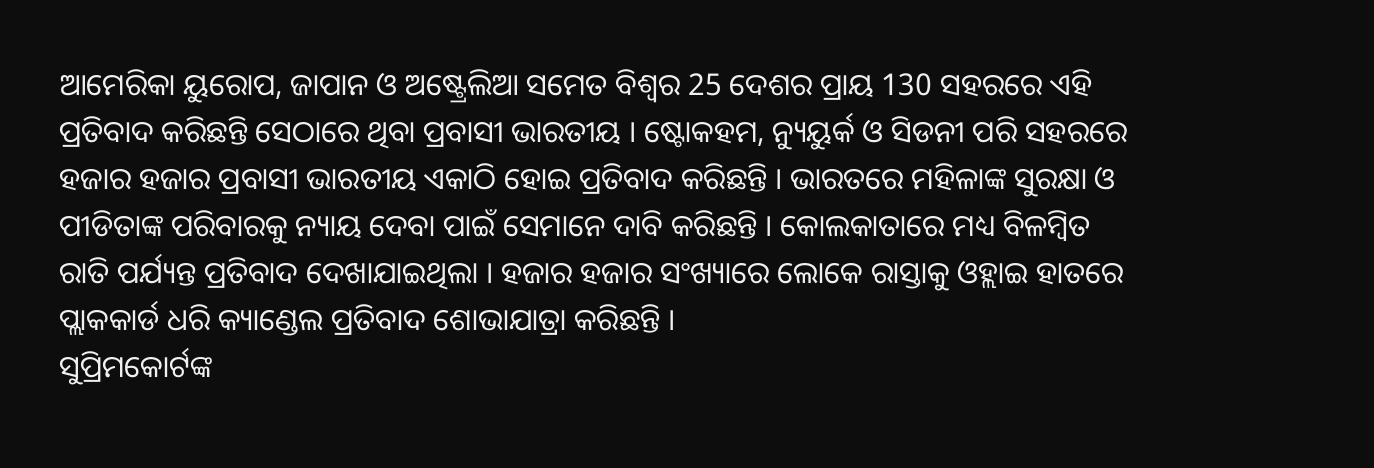ଆମେରିକା ୟୁରୋପ, ଜାପାନ ଓ ଅଷ୍ଟ୍ରେଲିଆ ସମେତ ବିଶ୍ବର 25 ଦେଶର ପ୍ରାୟ 130 ସହରରେ ଏହି ପ୍ରତିବାଦ କରିଛନ୍ତି ସେଠାରେ ଥିବା ପ୍ରବାସୀ ଭାରତୀୟ । ଷ୍ଟୋକହମ, ନ୍ୟୁୟୁର୍କ ଓ ସିଡନୀ ପରି ସହରରେ ହଜାର ହଜାର ପ୍ରବାସୀ ଭାରତୀୟ ଏକାଠି ହୋଇ ପ୍ରତିବାଦ କରିଛନ୍ତି । ଭାରତରେ ମହିଳାଙ୍କ ସୁରକ୍ଷା ଓ ପୀଡିତାଙ୍କ ପରିବାରକୁ ନ୍ୟାୟ ଦେବା ପାଇଁ ସେମାନେ ଦାବି କରିଛନ୍ତି । କୋଲକାତାରେ ମଧ୍ୟ ବିଳମ୍ବିତ ରାତି ପର୍ଯ୍ୟନ୍ତ ପ୍ରତିବାଦ ଦେଖାଯାଇଥିଲା । ହଜାର ହଜାର ସଂଖ୍ୟାରେ ଲୋକେ ରାସ୍ତାକୁ ଓହ୍ଲାଇ ହାତରେ ପ୍ଲାକକାର୍ଡ ଧରି କ୍ୟାଣ୍ଡେଲ ପ୍ରତିବାଦ ଶୋଭାଯାତ୍ରା କରିଛନ୍ତି ।
ସୁପ୍ରିମକୋର୍ଟଙ୍କ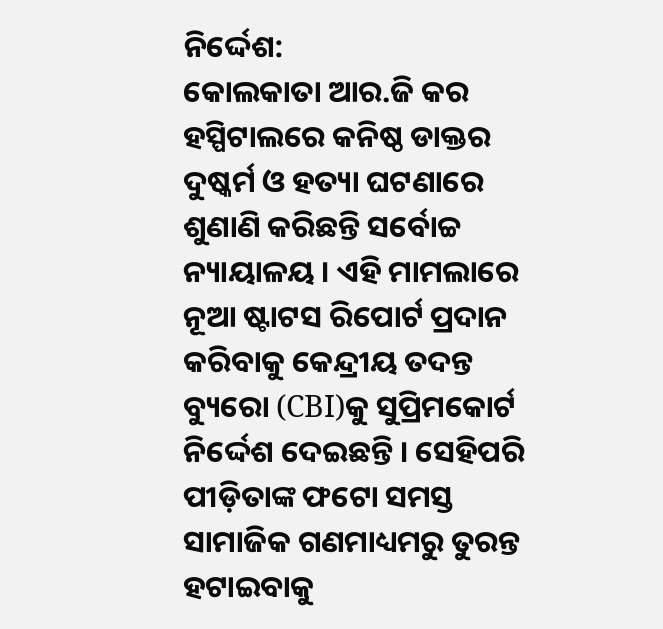ନିର୍ଦ୍ଦେଶ:
କୋଲକାତା ଆର.ଜି କର ହସ୍ପିଟାଲରେ କନିଷ୍ଠ ଡାକ୍ତର ଦୁଷ୍କର୍ମ ଓ ହତ୍ୟା ଘଟଣାରେ ଶୁଣାଣି କରିଛନ୍ତି ସର୍ବୋଚ୍ଚ ନ୍ୟାୟାଳୟ । ଏହି ମାମଲାରେ ନୂଆ ଷ୍ଟାଟସ ରିପୋର୍ଟ ପ୍ରଦାନ କରିବାକୁ କେନ୍ଦ୍ରୀୟ ତଦନ୍ତ ବ୍ୟୁରୋ (CBI)କୁ ସୁପ୍ରିମକୋର୍ଟ ନିର୍ଦ୍ଦେଶ ଦେଇଛନ୍ତି । ସେହିପରି ପୀଡ଼ିତାଙ୍କ ଫଟୋ ସମସ୍ତ ସାମାଜିକ ଗଣମାଧ୍ୟମରୁ ତୁରନ୍ତ ହଟାଇବାକୁ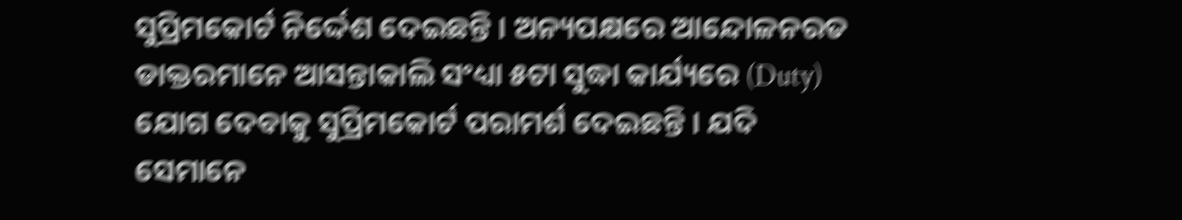ସୁପ୍ରିମକୋର୍ଟ ନିର୍ଦ୍ଦେଶ ଦେଇଛନ୍ତି । ଅନ୍ୟପକ୍ଷରେ ଆନ୍ଦୋଳନରତ ଡାକ୍ତରମାନେ ଆସନ୍ତାକାଲି ସଂଧ୍ୟା ୫ଟା ସୁଦ୍ଧା କାର୍ଯ୍ୟରେ (Duty) ଯୋଗ ଦେବାକୁ ସୁପ୍ରିମକୋର୍ଟ ପରାମର୍ଶ ଦେଇଛନ୍ତି । ଯଦି ସେମାନେ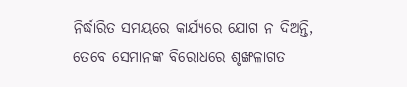ନିର୍ଦ୍ଧାରିତ ସମୟରେ କାର୍ଯ୍ୟରେ ଯୋଗ ନ ଦିଅନ୍ତି, ତେବେ ସେମାନଙ୍କ ବିରୋଧରେ ଶୃଙ୍ଖଳାଗତ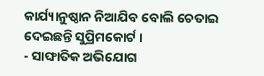କାର୍ଯ୍ୟାନୁଷ୍ଠାନ ନିଆଯିବ ବୋଲି ଚେତାଇ ଦେଇଛନ୍ତି ସୁପ୍ରିମକୋର୍ଟ ।
- ସାଙ୍ଘାତିକ ଅଭିଯୋଗ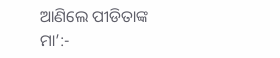ଆଣିଲେ ପୀଡିତାଙ୍କ ମା’:-